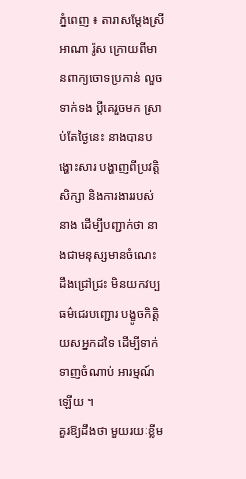ភ្នំពេញ ៖ តារាសម្ដែងស្រី អាណា រ៉ូស ក្រោយពីមានពាក្យចោទប្រកាន់ លួចទាក់ទង ប្ដីគេរួចមក ស្រាប់តែថ្ងៃនេះ នាងបានបង្ហោះសារ បង្ហាញពីប្រវត្តិសិក្សា និងការងាររបស់នាង ដើម្បីបញ្ជាក់ថា នាងជាមនុស្សមានចំណេះដឹងជ្រៅជ្រះ មិនយកវប្បធម៌ជេរបញ្ជោរ បង្ខូចកិត្តិយសអ្នកដទៃ ដើម្បីទាក់ទាញចំណាប់ អារម្មណ៍ឡើយ ។
គួរឱ្យដឹងថា មួយរយៈខ្លីម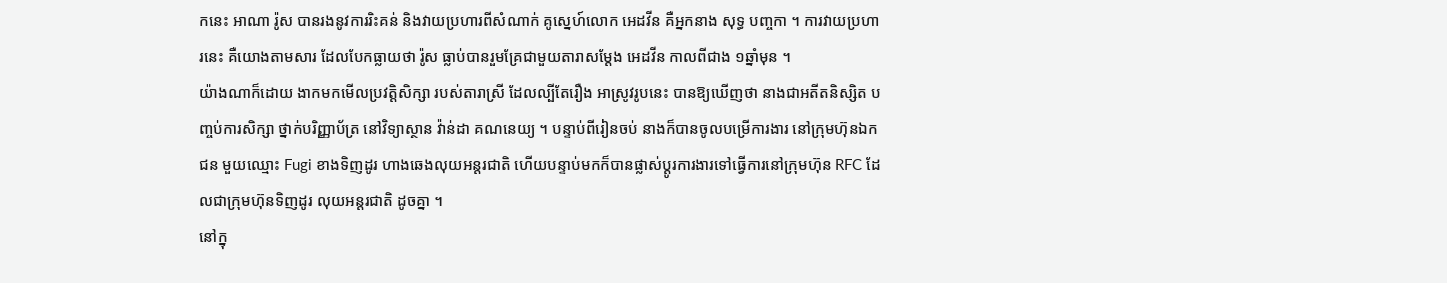កនេះ អាណា រ៉ូស បានរងនូវការរិះគន់ និងវាយប្រហារពីសំណាក់ គូស្នេហ៍លោក អេដវីន គឺអ្នកនាង សុទ្ធ បញ្ចកា ។ ការវាយប្រហារនេះ គឺយោងតាមសារ ដែលបែកធ្លាយថា រ៉ូស ធ្លាប់បានរួមគ្រែជាមួយតារាសម្ដែង អេដវីន កាលពីជាង ១ឆ្នាំមុន ។
យ៉ាងណាក៏ដោយ ងាកមកមើលប្រវត្តិសិក្សា របស់តារាស្រី ដែលល្បីតែរឿង អាស្រូវរូបនេះ បានឱ្យឃើញថា នាងជាអតីតនិស្សិត បញ្ចប់ការសិក្សា ថ្នាក់បរិញ្ញាប័ត្រ នៅវិទ្យាស្ថាន វ៉ាន់ដា គណនេយ្យ ។ បន្ទាប់ពីរៀនចប់ នាងក៏បានចូលបម្រើការងារ នៅក្រុមហ៊ុនឯកជន មួយឈ្មោះ Fugi ខាងទិញដូរ ហាងឆេងលុយអន្តរជាតិ ហើយបន្ទាប់មកក៏បានផ្លាស់ប្ដូរការងារទៅធ្វើការនៅក្រុមហ៊ុន RFC ដែលជាក្រុមហ៊ុនទិញដូរ លុយអន្តរជាតិ ដូចគ្នា ។
នៅក្នុ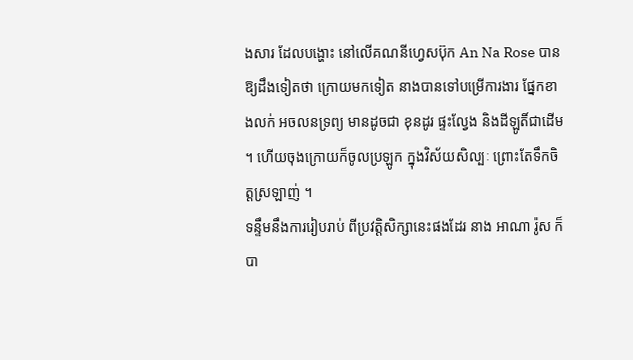ងសារ ដែលបង្ហោះ នៅលើគណនីហ្វេសប៊ុក An Na Rose បានឱ្យដឹងទៀតថា ក្រោយមកទៀត នាងបានទៅបម្រើការងារ ផ្នែកខាងលក់ អចលនទ្រព្យ មានដូចជា ខុនដូរ ផ្ទះល្វែង និងដីឡូតិ៍ជាដើម ។ ហើយចុងក្រោយក៏ចូលប្រឡូក ក្នុងវិស័យសិល្បៈ ព្រោះតែទឹកចិត្តស្រឡាញ់ ។
ទន្ទឹមនឹងការរៀបរាប់ ពីប្រវត្តិសិក្សានេះផងដែរ នាង អាណា រ៉ូស ក៏បា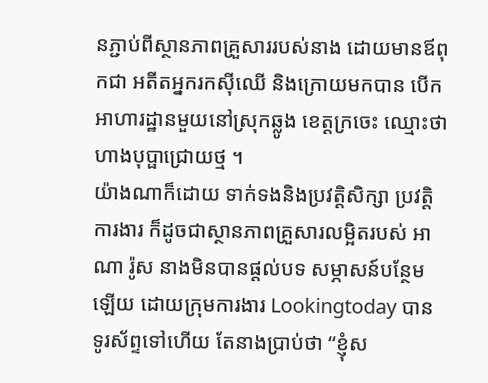នភ្ជាប់ពីស្ថានភាពគ្រួសាររបស់នាង ដោយមានឪពុកជា អតីតអ្នករកស៊ីឈើ និងក្រោយមកបាន បើកអាហារដ្ឋានមួយនៅស្រុកឆ្លូង ខេត្តក្រចេះ ឈ្មោះថា ហាងបុប្ផាជ្រោយថ្ម ។
យ៉ាងណាក៏ដោយ ទាក់ទងនិងប្រវត្តិសិក្សា ប្រវត្តិការងារ ក៏ដូចជាស្ថានភាពគ្រួសារលម្អិតរបស់ អាណា រ៉ូស នាងមិនបានផ្ដល់បទ សម្ភាសន៍បន្ថែមឡើយ ដោយក្រុមការងារ Lookingtoday បានទូរស័ព្ទទៅហើយ តែនាងប្រាប់ថា “ខ្ញុំស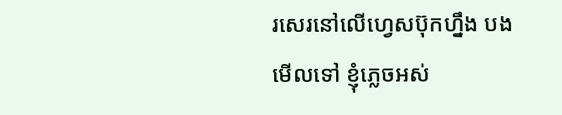រសេរនៅលើហ្វេសប៊ុកហ្នឹង បងមើលទៅ ខ្ញុំភ្លេចអស់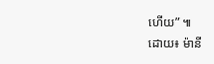ហើយ” ៕
ដោយ៖ ម៉ានី